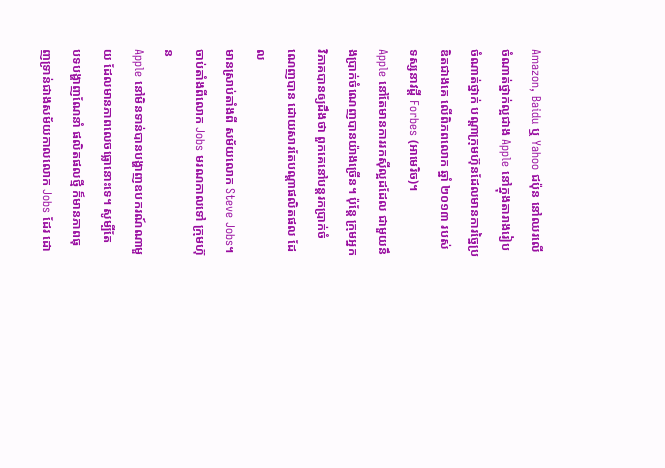Amazon, Baidu ឬ Yahoo ជប៉ុន នៅឈរលើចំណាត់ថ្នាក់ល្អជាង Apple នៅក្នុងតារាងរៀប
ចំណាត់ថ្នាក់ បណ្តាក្រុមហ៊ុនដែលមានការច្នៃប្រឌិតជាងគេ លើពិភពលោក ឆ្នាំ ២០១៣ របស់
ទស្សនាវដ្តី Forbes (អាមេរិច)។
Apple នៅតែមានការរកស៊ីល្អដដែល ជាមួយនឹងប្រាក់ចំណេញបានយ៉ាងច្រើន។ ប៉ុន្តែ ក្រុមអ្នក
វិភាគបានឲ្យដឹងថា ពួកគេនៅបន្តរកប្រាក់ចំណេញបាន ដោយសារតែបណ្តាផលិតផល ដែល
មានស្រាប់តាំងពី សម័យលោក Steve Jobs។ ចាប់តាំងពីលោក Jobs មរណកាលទៅ ក្រុមហ៊ុន
Apple នៅមិនទាន់បានបង្ហាញឧបករណ៍ណាមួយ ដែលមានភាពលេចធ្លោនោះទេ។ សូម្បីតែ
បទបង្ហាញណែនាំ ផលិតផលថ្មី ក៏មានភាពធុញទ្រាន់ជាងសម័យកាលលោក Jobs ដែរ ដោ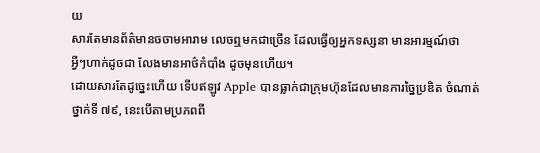យ
សារតែមានព័ត៌មានចចាមអារាម លេចឮមកជាច្រើន ដែលធ្វើឲ្យអ្នកទស្សនា មានអារម្មណ៍ថា
អ្វីៗហាក់ដូចជា លែងមានអាថ៌កំបាំង ដូចមុនហើយ។
ដោយសារតែដូច្នេះហើយ ទើបឥឡូវ Apple បានធ្លាក់ជាក្រុមហ៊ុនដែលមានការច្នៃប្រឌិត ចំណាត់
ថ្នាក់ទី ៧៩, នេះបើតាមប្រភពពី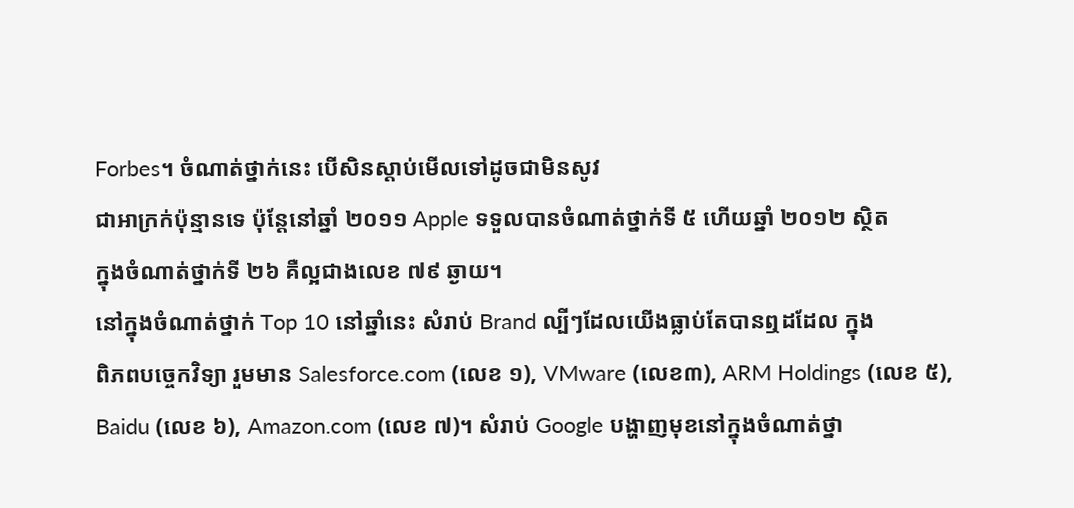Forbes។ ចំណាត់ថ្នាក់នេះ បើសិនស្តាប់មើលទៅដូចជាមិនសូវ
ជាអាក្រក់ប៉ុន្មានទេ ប៉ុន្តែនៅឆ្នាំ ២០១១ Apple ទទួលបានចំណាត់ថ្នាក់ទី ៥ ហើយឆ្នាំ ២០១២ ស្ថិត
ក្នុងចំណាត់ថ្នាក់ទី ២៦ គឺល្អជាងលេខ ៧៩ ឆ្ងាយ។
នៅក្នុងចំណាត់ថ្នាក់ Top 10 នៅឆ្នាំនេះ សំរាប់ Brand ល្បីៗដែលយើងធ្លាប់តែបានឮដដែល ក្នុង
ពិភពបច្ចេកវិទ្យា រួមមាន Salesforce.com (លេខ ១), VMware (លេខ៣), ARM Holdings (លេខ ៥),
Baidu (លេខ ៦), Amazon.com (លេខ ៧)។ សំរាប់ Google បង្ហាញមុខនៅក្នុងចំណាត់ថ្នា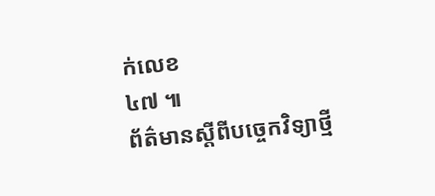ក់លេខ
៤៧ ៕
ព័ត៌មានស្តីពីបច្ចេកវិទ្យាថ្មី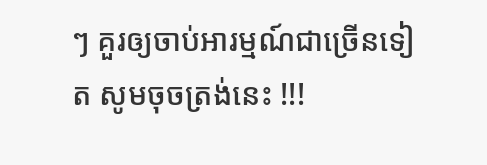ៗ គួរឲ្យចាប់អារម្មណ៍ជាច្រើនទៀត សូមចុចត្រង់នេះ !!!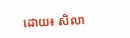ដោយ៖ សិលា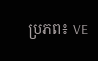ប្រភព៖ VE